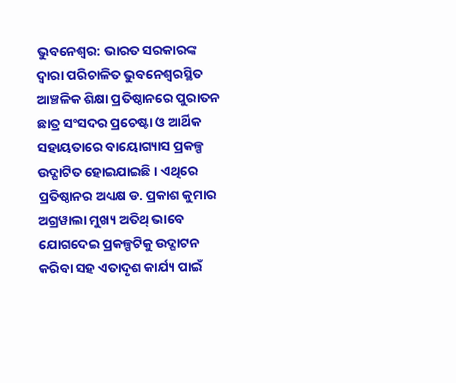ଭୁବନେଶ୍ଵର: ଭାରତ ସରକାରଙ୍କ ଦ୍ବାରା ପରିଚାଳିତ ଭୁବନେଶ୍ଵରସ୍ଥିତ ଆଞ୍ଚଳିକ ଶିକ୍ଷା ପ୍ରତିଷ୍ଠାନରେ ପୁରାତନ ଛାତ୍ର ସଂସଦର ପ୍ରଚେଷ୍ଟା ଓ ଆର୍ଥିକ ସହାୟତାରେ ବାୟୋଗ୍ୟାସ ପ୍ରକଳ୍ପ ଉଦ୍ଘାଟିତ ହୋଇଯାଇଛି । ଏଥିରେ ପ୍ରତିଷ୍ଠାନର ଅଧ୍ୟକ୍ଷ ଡ. ପ୍ରକାଶ କୁମାର ଅଗ୍ରୱାଲା ମୁଖ୍ୟ ଅତିଥ୍ ଭାବେ ଯୋଗଦେଇ ପ୍ରକଳ୍ପଟିକୁ ଉଦ୍ଘାଟନ କରିବା ସହ ଏତାଦୃଶ କାର୍ଯ୍ୟ ପାଇଁ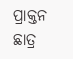ପ୍ରାକ୍ତନ ଛାତ୍ର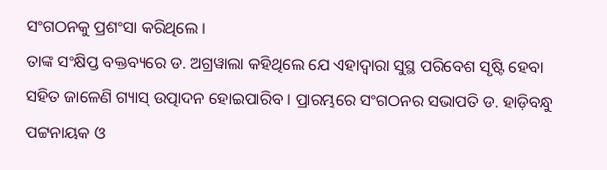ସଂଗଠନକୁ ପ୍ରଶଂସା କରିଥିଲେ ।
ତାଙ୍କ ସଂକ୍ଷିପ୍ତ ବକ୍ତବ୍ୟରେ ଡ. ଅଗ୍ରୱାଲା କହିଥିଲେ ଯେ ଏହାଦ୍ଵାରା ସୁସ୍ଥ ପରିବେଶ ସୃଷ୍ଟି ହେବା ସହିତ ଜାଳେଣି ଗ୍ୟାସ୍ ଉତ୍ପାଦନ ହୋଇପାରିବ । ପ୍ରାରମ୍ଭରେ ସଂଗଠନର ସଭାପତି ଡ. ହାଡ଼ିବନ୍ଧୁ ପଟ୍ଟନାୟକ ଓ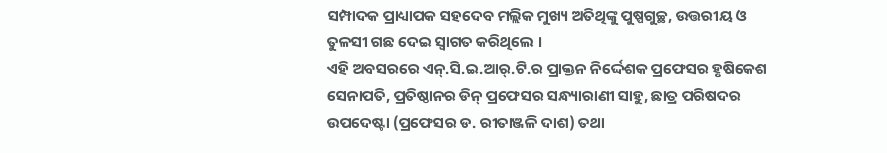ସମ୍ପାଦକ ପ୍ରାଧ୍ୟାପକ ସହଦେବ ମଲ୍ଲିକ ମୁଖ୍ୟ ଅତିଥିଙ୍କୁ ପୁଷ୍ପଗୁଚ୍ଛ, ଉତ୍ତରୀୟ ଓ ତୁଳସୀ ଗଛ ଦେଇ ସ୍ବାଗତ କରିଥିଲେ ।
ଏହି ଅବସରରେ ଏନ୍.ସି.ଇ.ଆର୍.ଟି.ର ପ୍ରାକ୍ତନ ନିର୍ଦ୍ଦେଶକ ପ୍ରଫେସର ହୃଷିକେଶ ସେନାପତି, ପ୍ରତିଷ୍ଠାନର ଡିନ୍ ପ୍ରଫେସର ସନ୍ଧ୍ୟାରାଣୀ ସାହୁ, ଛାତ୍ର ପରିଷଦର ଉପଦେଷ୍ଟା (ପ୍ରଫେସର ଡ. ରୀତାଞ୍ଜଳି ଦାଶ) ତଥା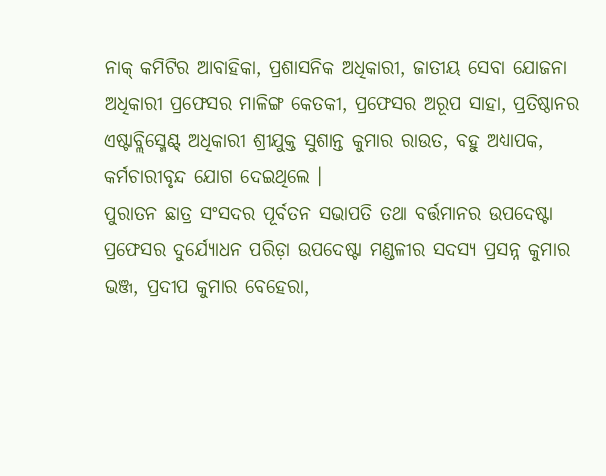ନାକ୍ କମିଟିର ଆବାହିକା, ପ୍ରଶାସନିକ ଅଧିକାରୀ, ଜାତୀୟ ସେବା ଯୋଜନା ଅଧିକାରୀ ପ୍ରଫେସର ମାଳିଙ୍ଗ କେତକୀ, ପ୍ରଫେସର ଅରୂପ ସାହା, ପ୍ରତିଷ୍ଠାନର ଏଷ୍ଟାବ୍ଲିସ୍ମେଣ୍ଟ୍ ଅଧିକାରୀ ଶ୍ରୀଯୁକ୍ତ ସୁଶାନ୍ତ କୁମାର ରାଉତ, ବହୁ ଅଧ୍ୟାପକ, କର୍ମଚାରୀବୃନ୍ଦ ଯୋଗ ଦେଇଥିଲେ ।
ପୁରାତନ ଛାତ୍ର ସଂସଦର ପୂର୍ବତନ ସଭାପତି ତଥା ବର୍ତ୍ତମାନର ଉପଦେଷ୍ଟା ପ୍ରଫେସର ଦୁର୍ଯ୍ୟୋଧନ ପରିଡ଼ା ଉପଦେଷ୍ଟା ମଣ୍ଡଳୀର ସଦସ୍ୟ ପ୍ରସନ୍ନ କୁମାର ଭଞ୍ଜ, ପ୍ରଦୀପ କୁମାର ବେହେରା,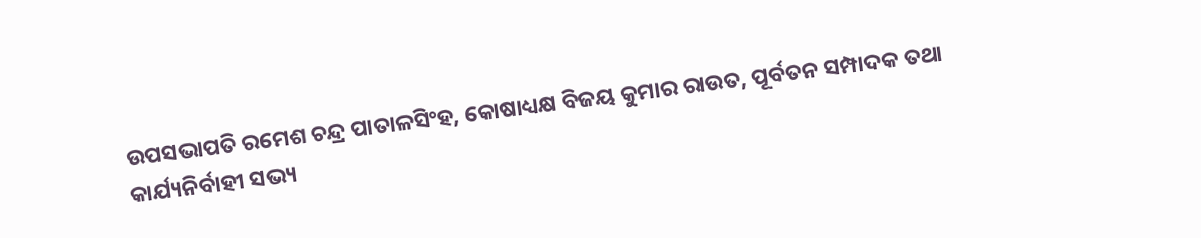ଉପସଭାପତି ରମେଶ ଚନ୍ଦ୍ର ପାତାଳସିଂହ, କୋଷାଧ୍ୟକ୍ଷ ବିଜୟ କୁମାର ରାଉତ, ପୂର୍ବତନ ସମ୍ପାଦକ ତଥା କାର୍ଯ୍ୟନିର୍ବାହୀ ସଭ୍ୟ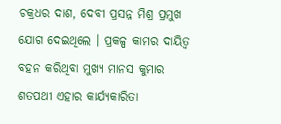ଚକ୍ରଧର ଦାଶ, ଦେବୀ ପ୍ରସନ୍ନ ମିଶ୍ର ପ୍ରମୁଖ ଯୋଗ ଦେଇଥିଲେ । ପ୍ରକଳ୍ପ କାମର ଦାୟିତ୍ଵ ବହନ କରିଥିବା ମୁଖ୍ୟ ମାନସ କୁମାର ଶତପଥୀ ଏହାର କାର୍ଯ୍ୟକାରିତା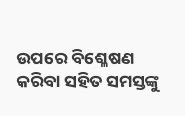ଉପରେ ବିଶ୍ଳେଷଣ କରିବା ସହିତ ସମସ୍ତଙ୍କୁ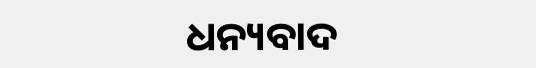ଧନ୍ୟବାଦ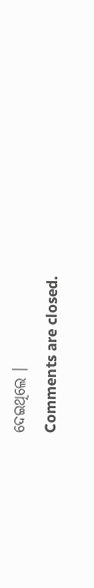ଦେଇଥିଲେ ।
Comments are closed.